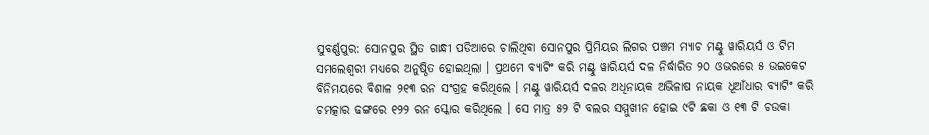ସୁବର୍ଣ୍ଣପୁର: ସୋନପୁର ସ୍ଥିତ ଗାନ୍ଧୀ ପଡିଆରେ ଚାଲିଥିବା ସୋନପୁର ପ୍ରିମିୟର ଲିଗର ପଞ୍ଚମ ମ୍ୟାଚ ମଣ୍ଟୁ ୱାରିୟର୍ସ ଓ ଟିମ ସମଲେଶ୍ୱରୀ ମଧ୍ୟରେ ଅନୁଷ୍ଠିତ ହୋଇଥିଲା । ପ୍ରଥମେ ବ୍ୟାଟିଂ କରି ମଣ୍ଟୁ ୱାରିୟର୍ସ ଦଳ ନିର୍ଦ୍ଧାରିତ ୨୦ ଓଭରରେ ୫ ଉଇକେଟ ବିନିମୟରେ ବିଶାଳ ୨୧୩ ରନ ସଂଗ୍ରହ କରିଥିଲେ । ମଣ୍ଟୁ ୱାରିୟର୍ସ ଦଳର ଅଧିନାୟକ ଅଭିଳାଷ ନାୟକ ଧୂଆଁଧାର ବ୍ୟାଟିଂ କରି ଚମତ୍କାର ଢଙ୍ଗରେ ୧୨୨ ରନ ସ୍କୋର କରିଥିଲେ । ସେ ମାତ୍ର ୫୨ ଟି ବଲର ସମ୍ମୁଖୀନ ହୋଇ ୯ଟି ଛକା ଓ ୧୩ ଟି ଚଉକା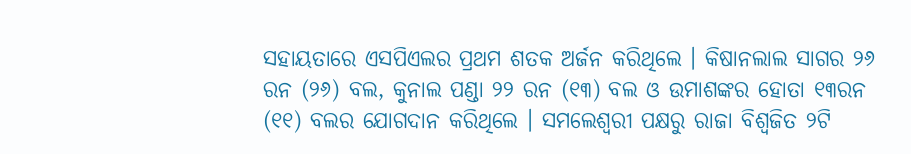ସହାୟତାରେ ଏସପିଏଲର ପ୍ରଥମ ଶତକ ଅର୍ଜନ କରିଥିଲେ । କିଷାନଲାଲ ସାଗର ୨୬ ରନ (୨୬) ବଲ, କୁନାଲ ପଣ୍ଡା ୨୨ ରନ (୧୩) ବଲ ଓ ଉମାଶଙ୍କର ହୋତା ୧୩ରନ (୧୧) ବଲର ଯୋଗଦାନ କରିଥିଲେ । ସମଲେଶ୍ୱରୀ ପକ୍ଷରୁ ରାଜା ବିଶ୍ୱଜିତ ୨ଟି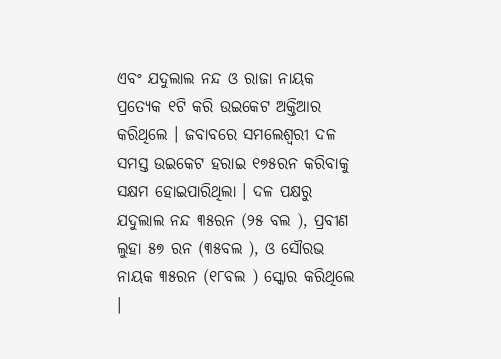ଏବଂ ଯଦୁଲାଲ ନନ୍ଦ ଓ ରାଜା ନାୟକ ପ୍ରତ୍ୟେକ ୧ଟି କରି ଉଇକେଟ ଅକ୍ତିଆର କରିଥିଲେ । ଜବାବରେ ସମଲେଶ୍ୱରୀ ଦଳ ସମସ୍ତ ଉଇକେଟ ହରାଇ ୧୭୫ରନ କରିବାକୁ ସକ୍ଷମ ହୋଇପାରିଥିଲା । ଦଳ ପକ୍ଷରୁ ଯଦୁଲାଲ ନନ୍ଦ ୩୫ରନ (୨୫ ବଲ ), ପ୍ରବୀଣ ଲୁହା ୫୭ ରନ (୩୫ବଲ ), ଓ ସୌରଭ ନାୟକ ୩୫ରନ (୧୮ବଲ ) ସ୍କୋର କରିଥିଲେ ।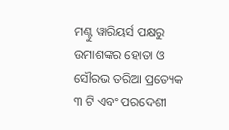ମଣ୍ଟୁ ୱାରିୟର୍ସ ପକ୍ଷରୁ ଉମାଶଙ୍କର ହୋତା ଓ ସୌରଭ ତରିଆ ପ୍ରତ୍ୟେକ ୩ ଟି ଏବଂ ପରଦେଶୀ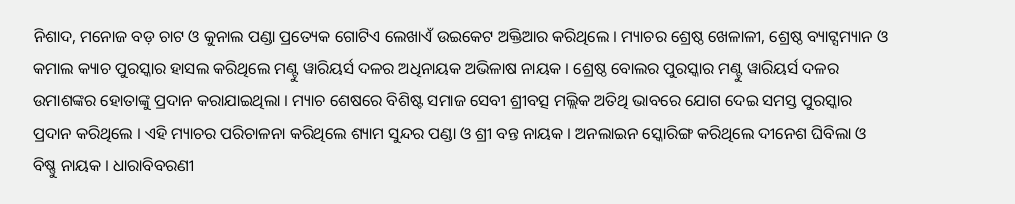ନିଶାଦ, ମନୋଜ ବଡ଼ ଚାଟ ଓ କୁନାଲ ପଣ୍ଡା ପ୍ରତ୍ୟେକ ଗୋଟିଏ ଲେଖାଏଁ ଉଇକେଟ ଅକ୍ତିଆର କରିଥିଲେ । ମ୍ୟାଚର ଶ୍ରେଷ୍ଠ ଖେଳାଳୀ, ଶ୍ରେଷ୍ଠ ବ୍ୟାଟ୍ସମ୍ୟାନ ଓ କମାଲ କ୍ୟାଚ ପୁରସ୍କାର ହାସଲ କରିଥିଲେ ମଣ୍ଟୁ ୱାରିୟର୍ସ ଦଳର ଅଧିନାୟକ ଅଭିଳାଷ ନାୟକ । ଶ୍ରେଷ୍ଠ ବୋଲର ପୁରସ୍କାର ମଣ୍ଟୁ ୱାରିୟର୍ସ ଦଳର ଉମାଶଙ୍କର ହୋତାଙ୍କୁ ପ୍ରଦାନ କରାଯାଇଥିଲା । ମ୍ୟାଚ ଶେଷରେ ବିଶିଷ୍ଟ ସମାଜ ସେବୀ ଶ୍ରୀବତ୍ସ ମଲ୍ଲିକ ଅତିଥି ଭାବରେ ଯୋଗ ଦେଇ ସମସ୍ତ ପୁରସ୍କାର ପ୍ରଦାନ କରିଥିଲେ । ଏହି ମ୍ୟାଚର ପରିଚାଳନା କରିଥିଲେ ଶ୍ୟାମ ସୁନ୍ଦର ପଣ୍ଡା ଓ ଶ୍ରୀ ବନ୍ତ ନାୟକ । ଅନଲାଇନ ସ୍କୋରିଙ୍ଗ କରିଥିଲେ ଦୀନେଶ ଘିବିଲା ଓ ବିଷ୍ଣୁ ନାୟକ । ଧାରାବିବରଣୀ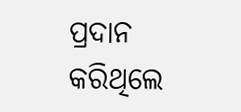ପ୍ରଦାନ କରିଥିଲେ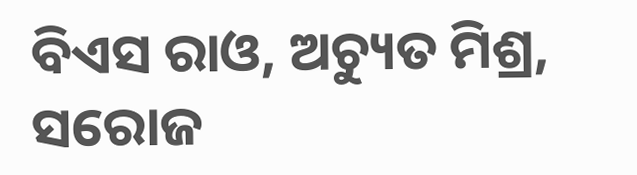ବିଏସ ରାଓ, ଅଚ୍ୟୁତ ମିଶ୍ର, ସରୋଜ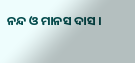ନନ୍ଦ ଓ ମାନସ ଦାସ ।